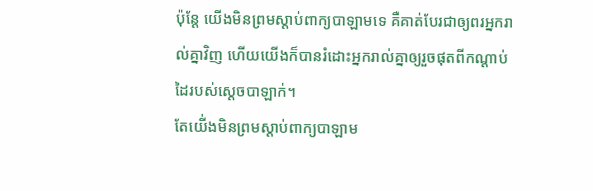ប៉ុន្តែ យើងមិនព្រមស្ដាប់ពាក្យបាឡាមទេ គឺគាត់បែរជាឲ្យពរអ្នករាល់គ្នាវិញ ហើយយើងក៏បានរំដោះអ្នករាល់គ្នាឲ្យរួចផុតពីកណ្ដាប់ដៃរបស់ស្ដេចបាឡាក់។
តែយើ់ងមិនព្រមស្តាប់ពាក្យបាឡាម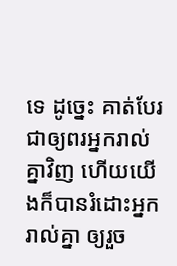ទេ ដូច្នេះ គាត់បែរជាឲ្យពរអ្នករាល់គ្នាវិញ ហើយយើងក៏បានរំដោះអ្នករាល់គ្នា ឲ្យរួច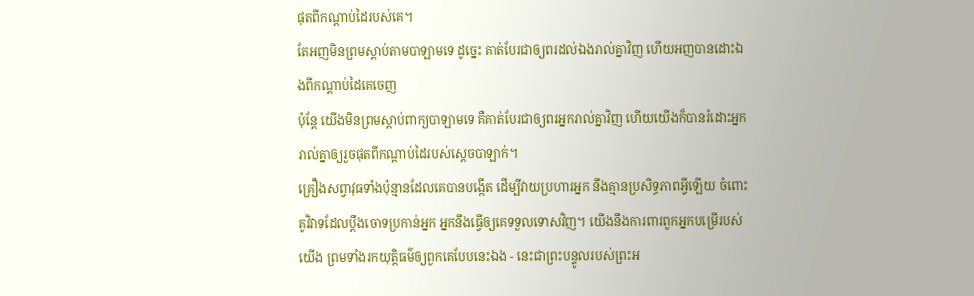ផុតពីកណ្ដាប់ដៃរបស់គេ។
តែអញមិនព្រមស្តាប់តាមបាឡាមទេ ដូច្នេះ គាត់បែរជាឲ្យពរដល់ឯងរាល់គ្នាវិញ ហើយអញបានដោះឯងពីកណ្តាប់ដៃគេចេញ
ប៉ុន្តែ យើងមិនព្រមស្តាប់ពាក្យបាឡាមទេ គឺគាត់បែរជាឲ្យពរអ្នករាល់គ្នាវិញ ហើយយើងក៏បានរំដោះអ្នករាល់គ្នាឲ្យរួចផុតពីកណ្តាប់ដៃរបស់ស្តេចបាឡាក់។
គ្រឿងសព្វាវុធទាំងប៉ុន្មានដែលគេបានបង្កើត ដើម្បីវាយប្រហារអ្នក នឹងគ្មានប្រសិទ្ធភាពអ្វីឡើយ ចំពោះគូវិវាទដែលប្ដឹងចោទប្រកាន់អ្នក អ្នកនឹងធ្វើឲ្យគេទទួលទោសវិញ។ យើងនឹងការពារពួកអ្នកបម្រើរបស់យើង ព្រមទាំងរកយុត្តិធម៌ឲ្យពួកគេបែបនេះឯង - នេះជាព្រះបន្ទូលរបស់ព្រះអ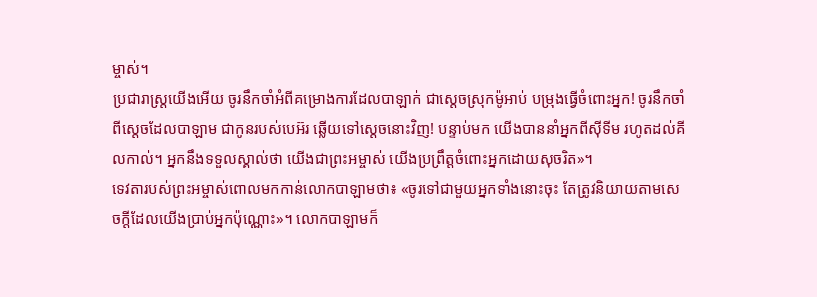ម្ចាស់។
ប្រជារាស្ត្រយើងអើយ ចូរនឹកចាំអំពីគម្រោងការដែលបាឡាក់ ជាស្ដេចស្រុកម៉ូអាប់ បម្រុងធ្វើចំពោះអ្នក! ចូរនឹកចាំពីស្ដេចដែលបាឡាម ជាកូនរបស់បេអ៊រ ឆ្លើយទៅស្ដេចនោះវិញ! បន្ទាប់មក យើងបាននាំអ្នកពីស៊ីទីម រហូតដល់គីលកាល់។ អ្នកនឹងទទួលស្គាល់ថា យើងជាព្រះអម្ចាស់ យើងប្រព្រឹត្តចំពោះអ្នកដោយសុចរិត»។
ទេវតារបស់ព្រះអម្ចាស់ពោលមកកាន់លោកបាឡាមថា៖ «ចូរទៅជាមួយអ្នកទាំងនោះចុះ តែត្រូវនិយាយតាមសេចក្ដីដែលយើងប្រាប់អ្នកប៉ុណ្ណោះ»។ លោកបាឡាមក៏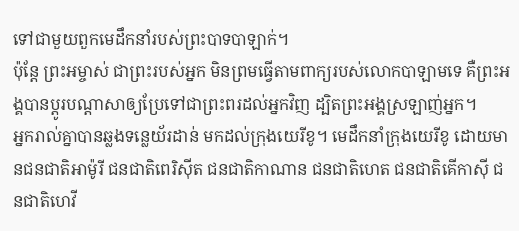ទៅជាមួយពួកមេដឹកនាំរបស់ព្រះបាទបាឡាក់។
ប៉ុន្តែ ព្រះអម្ចាស់ ជាព្រះរបស់អ្នក មិនព្រមធ្វើតាមពាក្យរបស់លោកបាឡាមទេ គឺព្រះអង្គបានប្ដូរបណ្ដាសាឲ្យប្រែទៅជាព្រះពរដល់អ្នកវិញ ដ្បិតព្រះអង្គស្រឡាញ់អ្នក។
អ្នករាល់គ្នាបានឆ្លងទន្លេយ័រដាន់ មកដល់ក្រុងយេរីខូ។ មេដឹកនាំក្រុងយេរីខូ ដោយមានជនជាតិអាម៉ូរី ជនជាតិពេរិស៊ីត ជនជាតិកាណាន ជនជាតិហេត ជនជាតិគើកាស៊ី ជនជាតិហេវី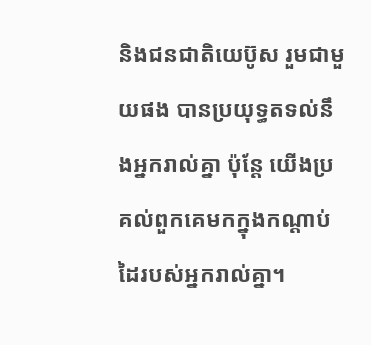និងជនជាតិយេប៊ូស រួមជាមួយផង បានប្រយុទ្ធតទល់នឹងអ្នករាល់គ្នា ប៉ុន្តែ យើងប្រគល់ពួកគេមកក្នុងកណ្ដាប់ដៃរបស់អ្នករាល់គ្នា។